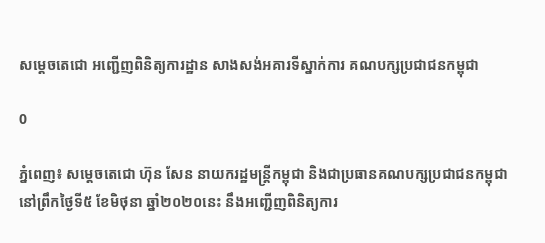សម្តេចតេជោ អញ្ជើញពិនិត្យការដ្ឋាន សាងសង់អគារទីស្នាក់ការ គណបក្សប្រជាជនកម្ពុជា

0

ភ្នំពេញ៖ សម្តេចតេជោ ហ៊ុន សែន នាយករដ្ឋមន្ត្រីកម្ពុជា និងជាប្រធានគណបក្សប្រជាជនកម្ពុជា នៅព្រឹកថ្ងៃទី៥ ខែមិថុនា ឆ្នាំ២០២០នេះ នឹងអញ្ជើញពិនិត្យការ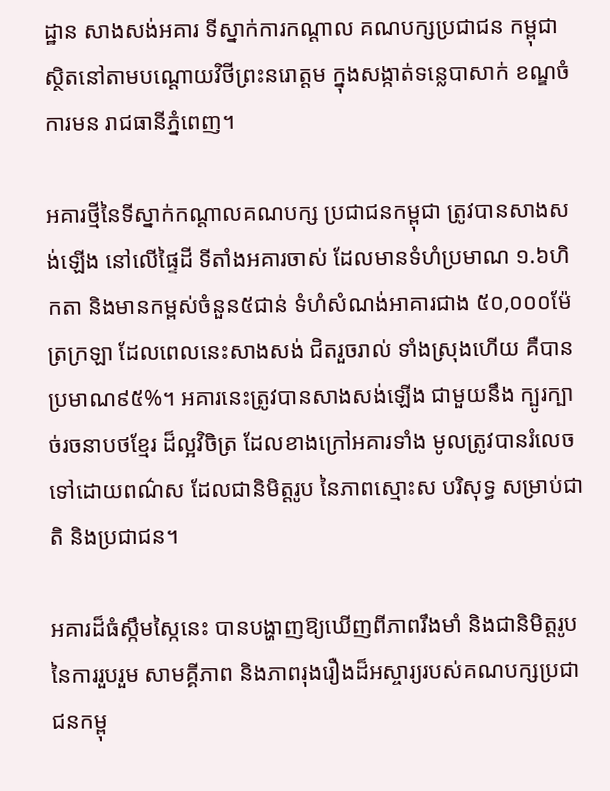ដ្ឋាន សាងសង់អគារ ទីស្នាក់ការកណ្តាល គណបក្សប្រជាជន កម្ពុជា ស្ថិតនៅតាមបណ្តោយវិថីព្រះនរោត្តម ក្នុងសង្កាត់ទន្លេបាសាក់ ខណ្ឌចំការមន រាជធានីភ្នំពេញ។

អគារថ្មីនៃទីស្នាក់កណ្តាលគណបក្ស ប្រជាជនកម្ពុជា ត្រូវបានសាងសង់ឡើង នៅលើផ្ទៃដី ទីតាំងអគារចាស់ ដែលមានទំហំប្រមាណ ១.៦ហិកតា និងមានកម្ពស់ចំនួន៥ជាន់ ទំហំសំណង់អាគារជាង ៥០,០០០ម៉ែត្រក្រឡា ដែលពេលនេះសាងសង់ ជិតរួចរាល់ ទាំងស្រុងហើយ គឺបានប្រមាណ៩៥%។ អគារនេះត្រូវបានសាងសង់ឡើង ជាមួយនឹង ក្បូរក្បាច់រចនាបថខ្មែរ ដ៏ល្អវិចិត្រ ដែលខាងក្រៅអគារទាំង មូលត្រូវបានរំលេច ទៅដោយពណ៌ស ដែលជានិមិត្តរូប នៃភាពស្មោះស បរិសុទ្ធ សម្រាប់ជាតិ និងប្រជាជន។

អគារដ៏ធំស្កឹមស្កៃនេះ បានបង្ហាញឱ្យឃើញពីភាពរឹងមាំ និងជានិមិត្តរូបនៃការរួបរួម សាមគ្គីភាព និងភាពរុងរឿងដ៏អស្ចារ្យរបស់គណបក្សប្រជាជនកម្ពុ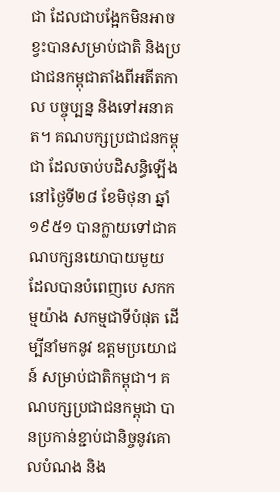ជា ដែលជាបង្អែកមិនអាចខ្វះបានសម្រាប់ជាតិ និងប្រជាជនកម្ពុជាតាំងពីអតីតកាល បច្ចុប្បន្ន និងទៅអនាគត។ គណបក្សប្រជាជនកម្ពុជា ដែលចាប់បដិសន្ធិឡើងនៅថ្ងៃទី២៨ ខែមិថុនា ឆ្នាំ១៩៥១ បានក្លាយទៅជាគណបក្សនយោបាយមួយ ដែលបានបំពេញបេ សកកម្មយ៉ាង សកម្មជាទីបំផុត ដើម្បីនាំមកនូវ ឧត្តមប្រយោជន៍ សម្រាប់ជាតិកម្ពុជា។ គណបក្សប្រជាជនកម្ពុជា បានប្រកាន់ខ្ជាប់ជានិច្ចនូវគោលបំណង និង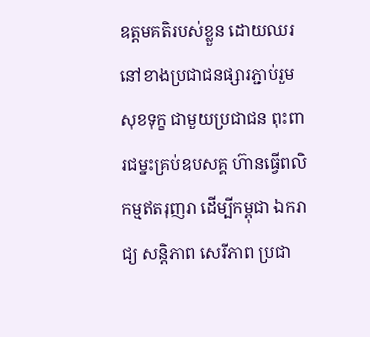ឧត្តមគតិរបស់ខ្លួន ដោយឈរនៅខាងប្រជាជនផ្សារភ្ជាប់រួមសុខទុក្ខ ជាមួយប្រជាជន ពុះពារជម្នះគ្រប់ឧបសគ្គ ហ៊ានធ្វើពលិកម្មឥតរុញរា ដើម្បីកម្ពុជា ឯករាជ្យ សន្ដិភាព សេរីភាព ប្រជា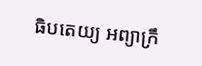ធិបតេយ្យ អព្យាក្រឹ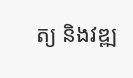ត្យ និងវឌ្ឍ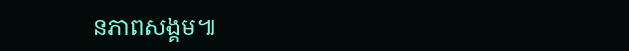នភាពសង្គម៕